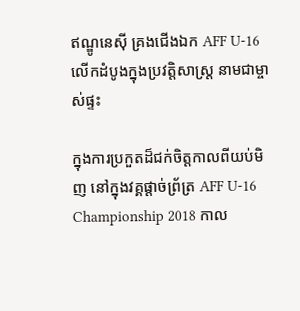ឥណ្ឌូនេស៊ី គ្រងជើងឯក AFF U-16 លើកដំបូងក្នុងប្រវត្តិសាស្រ្ត នាមជាម្ចាស់ផ្ទះ

ក្នុងការប្រកួតដ៏ជក់ចិត្តកាលពីយប់មិញ នៅក្នុងវគ្គផ្តាច់ព្រ័ត្រ AFF U-16 Championship 2018 កាល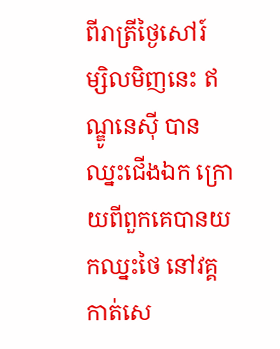ពីរាត្រីថ្ងៃសៅរ៍ ម្សិលមិញនេះ ឥណ្ឌូនេស៊ី បានឈ្នះជើងឯក ក្រោយពីពួកគេបានយកឈ្នះថៃ នៅវគ្គកាត់សេ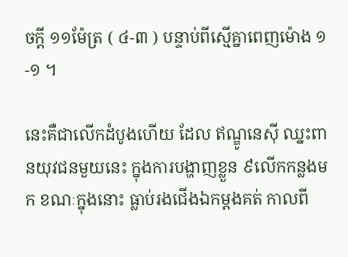ចក្តី ១១ម៉ែត្រ ( ៤-៣ ) បន្ទាប់ពីស្មើគ្នាពេញម៉ោង ១-១ ។

នេះគឺជាលើកដំបូងហើយ ដែល ឥណ្ឌូនេស៊ី ឈ្នះពានយុវជនមួយនេះ ក្នុងការបង្ហាញខ្លួន ៩លើកកន្លងមក ខណៈក្នុងនោះ ធ្លាប់រងជើងឯកម្តងគត់ កាលពី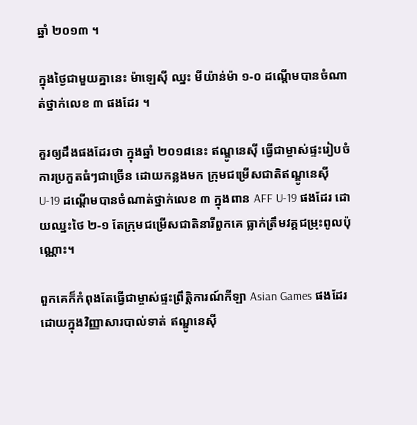ឆ្នាំ ២០១៣ ។

ក្នុងថ្ងៃជាមួយគ្នានេះ ម៉ាឡេស៊ី ឈ្នះ មីយ៉ាន់ម៉ា ១-០ ដណ្តើមបានចំណាត់ថ្នាក់លេខ ៣ ផងដែរ ។

គួរឲ្យដឹងផងដែរថា ក្នុងឆ្នាំ ២០១៨នេះ ឥណ្ឌូនេស៊ី ធ្វើជាម្ចាស់ផ្ទះរៀបចំការប្រកួតធំៗជាច្រើន ដោយកន្លងមក ក្រុមជម្រើសជាតិឥណ្ឌូនេស៊ី U-19 ដណ្តើមបានចំណាត់ថ្នាក់លេខ ៣ ក្នុងពាន AFF U-19 ផងដែរ ដោយឈ្នះថៃ ២-១ តែក្រុមជម្រើសជាតិនារីពួកគេ ធ្លាក់ត្រឹមវគ្គជម្រុះពូលប៉ុណ្ណោះ។

ពួកគេក៏កំពុងតែធ្វើជាម្ចាស់ផ្ទះព្រឹត្តិការណ៍កីឡា Asian Games ផងដែរ ដោយក្នុងវិញ្ញាសារបាល់ទាត់ ឥណ្ឌូនេស៊ី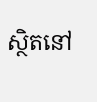ស្ថិតនៅ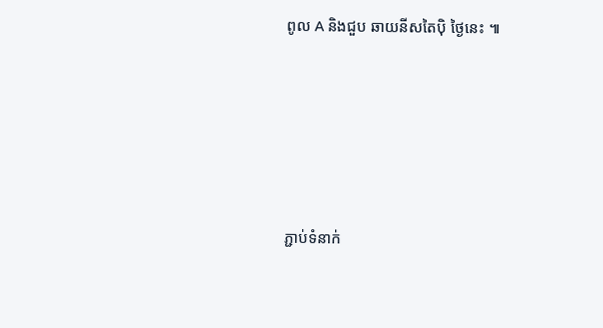ពូល A និងជួប ឆាយនីសតៃប៉ិ ថ្ងៃនេះ ៕







ភ្ជាប់ទំនាក់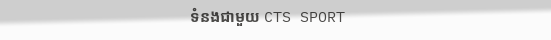ទំនងជាមួយ CTS SPORT